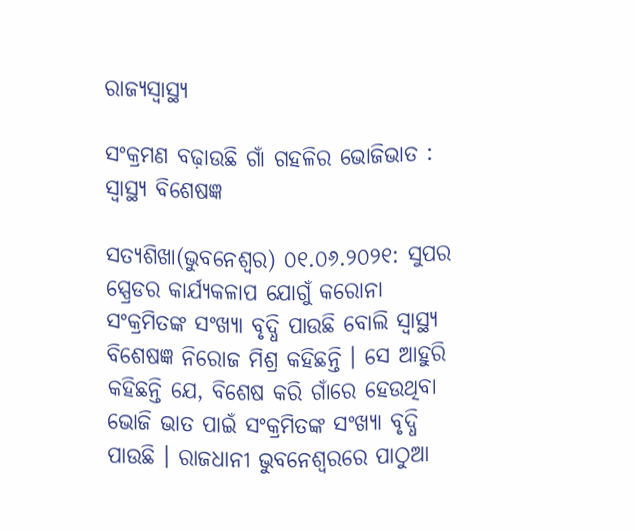ରାଜ୍ୟସ୍ୱାସ୍ଥ୍ୟ

ସଂକ୍ରମଣ ବଢ଼ାଉଛି ଗାଁ ଗହଳିର ଭୋଜିଭାତ : ସ୍ୱାସ୍ଥ୍ୟ ବିଶେଷଜ୍ଞ

ସତ୍ୟଶିଖା(ଭୁବନେଶ୍ୱର) ୦୧.୦୬.୨୦୨୧: ସୁପର ସ୍ପ୍ରେଡର କାର୍ଯ୍ୟକଳାପ ଯୋଗୁଁ କରୋନା ସଂକ୍ରମିତଙ୍କ ସଂଖ୍ୟା ବୃଦ୍ଧି ପାଉଛି ବୋଲି ସ୍ୱାସ୍ଥ୍ୟ ବିଶେଷଜ୍ଞ ନିରୋଜ ମିଶ୍ର କହିଛନ୍ତି । ସେ ଆହୁରି କହିଛନ୍ତି ଯେ, ବିଶେଷ କରି ଗାଁରେ ହେଉଥିବା ଭୋଜି ଭାତ ପାଇଁ ସଂକ୍ରମିତଙ୍କ ସଂଖ୍ୟା ବୃଦ୍ଧି ପାଉଛି । ରାଜଧାନୀ ଭୁବନେଶ୍ବରରେ ପାଠୁଆ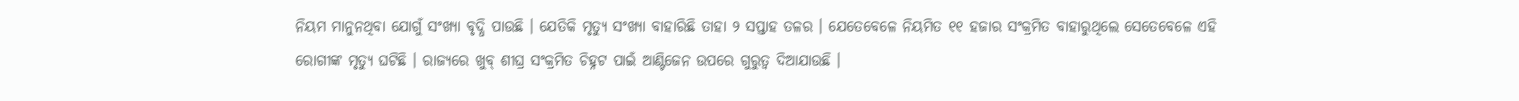ନିୟମ ମାନୁନଥିବା ଯୋଗୁଁ ସଂଖ୍ୟା ବୃଦ୍ଧି ପାଉଛି । ଯେତିକି ମୃତ୍ୟୁ ସଂଖ୍ୟା ବାହାରିଛି ତାହା ୨ ସପ୍ତାହ ତଳର । ଯେତେବେଳେ ନିୟମିତ ୧୧ ହଜାର ସଂକ୍ରମିତ ବାହାରୁଥିଲେ ସେତେବେଳେ ଏହି ରୋଗୀଙ୍କ ମୃତ୍ୟୁ ଘଟିଛି । ରାଜ୍ୟରେ ଖୁବ୍ ଶୀଘ୍ର ସଂକ୍ରମିତ ଚିହ୍ନଟ ପାଇଁ ଆଣ୍ଟିଜେନ ଉପରେ ଗୁରୁତ୍ବ ଦିଆଯାଉଛି ।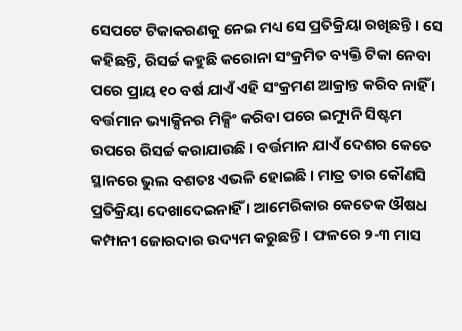ସେପଟେ ଟିକାକରଣକୁ ନେଇ ମଧ୍ୟ ସେ ପ୍ରତିକ୍ରିୟା ରଖିଛନ୍ତି । ସେ କହିଛନ୍ତି, ରିସର୍ଚ୍ଚ କହୁଛି କରୋନା ସଂକ୍ରମିତ ବ୍ୟକ୍ତି ଟିକା ନେବା ପରେ ପ୍ରାୟ ୧୦ ବର୍ଷ ଯାଏଁ ଏହି ସଂକ୍ରମଣ ଆକ୍ରାନ୍ତ କରିବ ନାହିଁ । ବର୍ତ୍ତମାନ ଭ୍ୟାକ୍ସିନର ମିକ୍ସିଂ କରିବା ପରେ ଇମ୍ୟୁନି ସିଷ୍ଟମ ଉପରେ ରିସର୍ଚ୍ଚ କରାଯାଉଛି । ବର୍ତ୍ତମାନ ଯାଏଁ ଦେଶର କେତେ ସ୍ଥାନରେ ଭୁଲ ବଶତଃ ଏଭଳି ହୋଇଛି । ମାତ୍ର ତାର କୌଣସି ପ୍ରତିକ୍ରିୟା ଦେଖାଦେଇନାହିଁ । ଆମେରିକାର କେତେକ ଔଷଧ କମ୍ପାନୀ ଜୋରଦାର ଉଦ୍ୟମ କରୁଛନ୍ତି । ଫଳରେ ୨-୩ ମାସ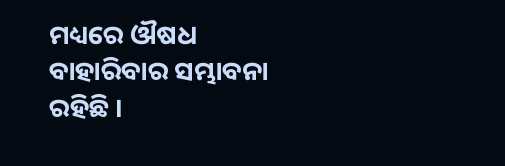ମଧ୍ୟରେ ଔଷଧ ବାହାରିବାର ସମ୍ଭାବନା ରହିଛି ।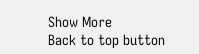Show More
Back to top button